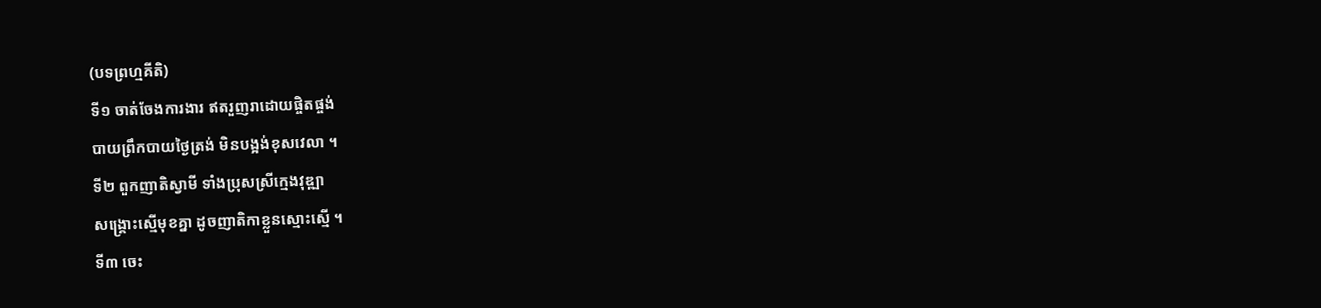(បទព្រហ្មគីតិ)
ទី១ ចាត់ចែងការងារ ឥតរួញរាដោយផ្ចិតផ្ចង់
បាយព្រឹកបាយថ្ងៃត្រង់ មិនបង្អង់ខុសវេលា ។
ទី២ ពួកញាតិស្វាមី ទាំងប្រុសស្រីក្មេងវុឌ្ឍា
សង្គ្រោះស្មើមុខគ្នា ដូចញាតិកាខ្លួនស្មោះស្មើ ។
ទី៣ ចេះ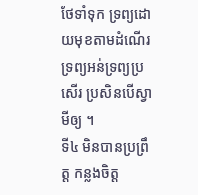ថែទាំទុក ទ្រព្យដោយមុខតាមដំណើរ
ទ្រព្យអន់ទ្រព្យប្រសើរ ប្រសិនបើស្វាមីឲ្យ ។
ទី៤ មិនបានប្រព្រឹត្ត កន្លងចិត្ត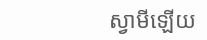ស្វាមីឡើយ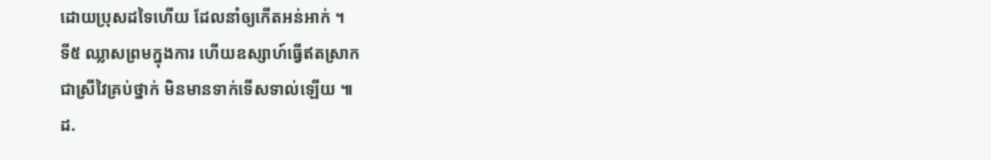ដោយប្រុសដទៃហើយ ដែលនាំឲ្យកើតអន់អាក់ ។
ទី៥ ឈ្លាសព្រមក្នុងការ ហើយឧស្សាហ៍ធ្វើឥតស្រាក
ជាស្រីវៃគ្រប់ថ្នាក់ មិនមានទាក់ទើសទាល់ឡើយ ៕
ដ.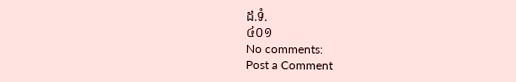ដ.ទំ.
៤០១
No comments:
Post a Comment